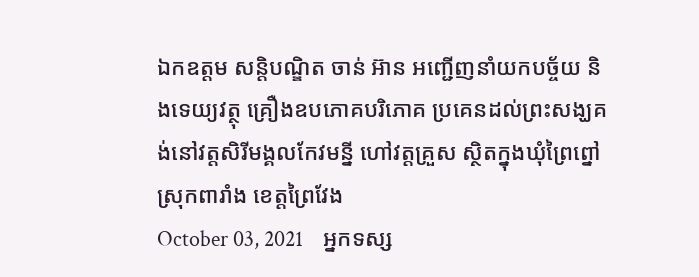ឯកឧត្តម សន្តិបណ្ឌិត ចាន់ អ៊ាន អញ្ជើញនាំយកបច្ច័យ និងទេយ្យវត្ថុ គ្រឿងឧបភោគបរិភោគ ប្រគេនដល់ព្រះសង្ឃគង់នៅវត្តសិរីមង្គលកែវមន្នី ហៅវត្តគ្រួស ស្ថិតក្នុងឃុំព្រៃព្នៅ ស្រុកពារាំង ខេត្តព្រៃវែង
October 03, 2021    អ្នកទស្ស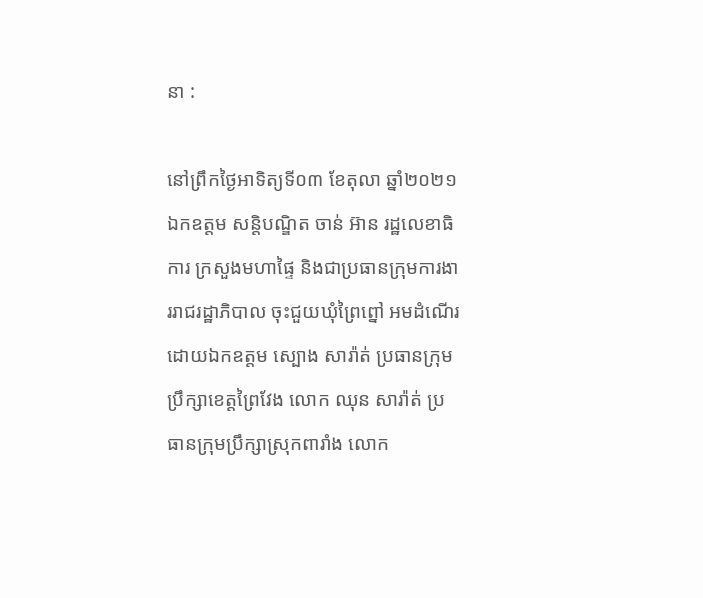នា :

នៅព្រឹកថ្ងៃអាទិត្យទី០៣ ខែតុលា ឆ្នាំ២០២១ ឯកឧត្តម សន្តិបណ្ឌិត ចាន់ អ៊ាន រដ្ឋលេខាធិការ ក្រសួងមហាផ្ទៃ និងជាប្រធានក្រុមការងាររាជរដ្ឋាភិបាល ចុះជួយឃុំព្រៃព្នៅ អមដំណើរដោយឯកឧត្តម ស្បោង សារ៉ាត់ ប្រធានក្រុមប្រឹក្សាខេត្តព្រៃវែង លោក ឈុន សារ៉ាត់ ប្រធានក្រុមប្រឹក្សាស្រុកពារាំង លោក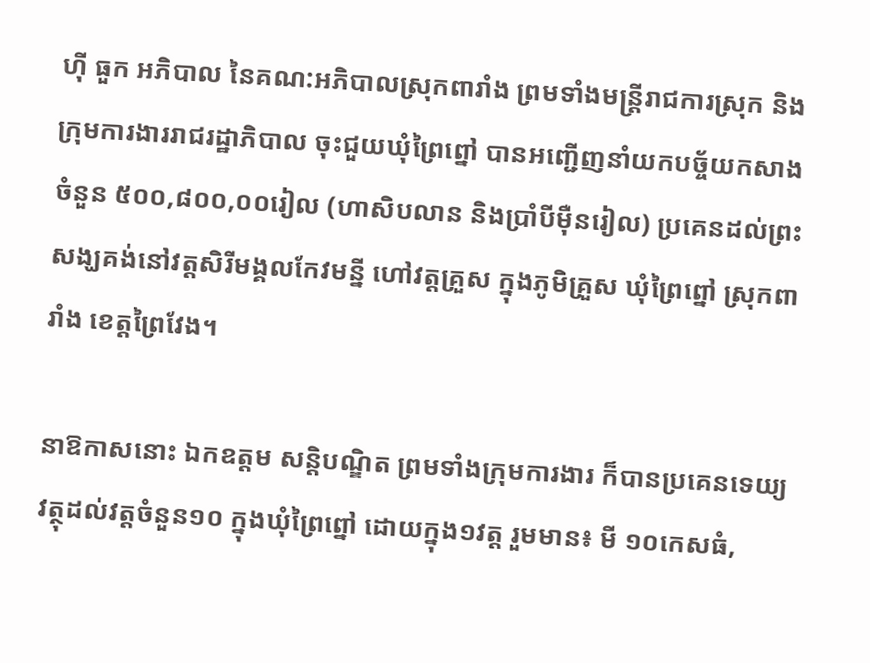ហ៊ី ធួក អភិបាល នៃគណ:អភិបាលស្រុកពារាំង ព្រមទាំងមន្ត្រីរាជការស្រុក និងក្រុមការងាររាជរដ្ឋាភិបាល ចុះជួយឃុំព្រៃព្នៅ បានអញ្ជើញនាំយកបច្ច័យកសាង ចំនួន ៥០០,៨០០,០០រៀល (ហាសិបលាន និងប្រាំបីម៉ឺនរៀល) ប្រគេនដល់ព្រះសង្ឃគង់នៅវត្តសិរីមង្គលកែវមន្នី ហៅវត្តគ្រួស ក្នុងភូមិគ្រួស ឃុំព្រៃព្នៅ ស្រុកពារាំង ខេត្តព្រៃវែង។

នាឱកាសនោះ ឯកឧត្តម សន្តិបណ្ឌិត ព្រមទាំងក្រុមការងារ ក៏បានប្រគេនទេយ្យវត្ថុដល់វត្តចំនួន១០ ក្នុងឃុំព្រៃព្នៅ ដោយក្នុង១វត្ត រួមមាន៖ មី ១០កេសធំ,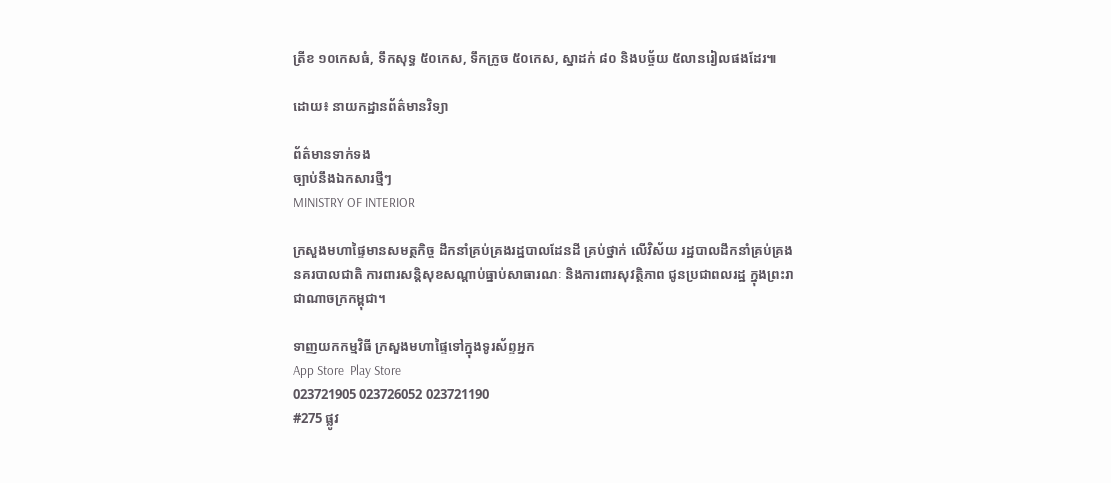ត្រីខ ១០កេសធំ, ទឹកសុទ្ធ ៥០កេស, ទឹកក្រូច ៥០កេស, ស្នាដក់ ៨០ និងបច្ច័យ ៥លានរៀលផងដែរ៕

ដោយ៖ នាយកដ្ឋានព័ត៌មានវិទ្យា

ព័ត៌មានទាក់ទង
ច្បាប់នឹងឯកសារថ្មីៗ
MINISTRY OF INTERIOR

ក្រសួងមហាផ្ទៃមានសមត្ថកិច្ច ដឹកនាំគ្រប់គ្រងរដ្ឋបាលដែនដី គ្រប់ថ្នាក់ លើវិស័យ រដ្ឋបាលដឹកនាំគ្រប់គ្រង នគរបាលជាតិ ការពារសន្តិសុខសណ្តាប់ធ្នាប់សាធារណៈ និងការពារសុវត្ថិភាព ជូនប្រជាពលរដ្ឋ ក្នុងព្រះរាជាណាចក្រកម្ពុជា។

ទាញយកកម្មវិធី ក្រសួងមហាផ្ទៃទៅក្នុងទូរស័ព្ទអ្នក
App Store  Play Store
023721905 023726052 023721190
#275 ផ្លូវ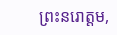ព្រះនរោត្តម,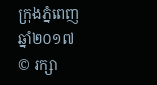ក្រុងភ្នំពេញ
ឆ្នាំ២០១៧ © រក្សា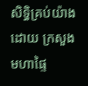សិទ្ធិគ្រប់យ៉ាងដោយ ក្រសួងមហាផ្ទៃ